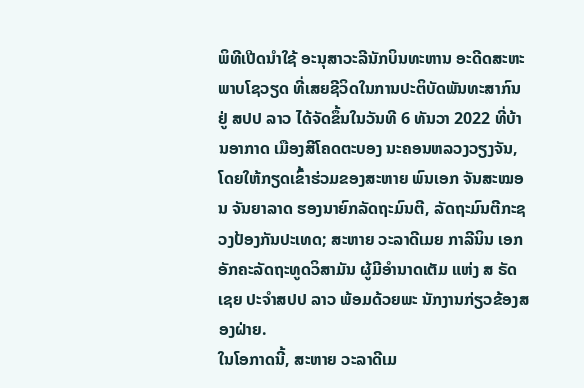ພິທີເປີດນຳໃຊ້ ອະນຸສາວະລີນັກບິນທະຫານ ອະດີດສະຫະພາບໂຊວຽດ ທີ່ເສຍຊີວິດໃນການປະຕິບັດພັນທະສາກົນຢູ່ ສປປ ລາວ ໄດ້ຈັດຂຶ້ນໃນວັນທີ 6 ທັນວາ 2022 ທີ່ບ້ານອາກາດ ເມືອງສີໂຄດຕະບອງ ນະຄອນຫລວງວຽງຈັນ, ໂດຍໃຫ້ກຽດເຂົ້າຮ່ວມຂອງສະຫາຍ ພົນເອກ ຈັນສະໝອນ ຈັນຍາລາດ ຮອງນາຍົກລັດຖະມົນຕີ, ລັດຖະມົນຕີກະຊວງປ້ອງກັນປະເທດ; ສະຫາຍ ວະລາດີເມຍ ກາລີນິນ ເອກອັກຄະລັດຖະທູດວິສາມັນ ຜູ້ມີອໍານາດເຕັມ ແຫ່ງ ສ ຣັດເຊຍ ປະຈໍາສປປ ລາວ ພ້ອມດ້ວຍພະ ນັກງານກ່ຽວຂ້ອງສອງຝ່າຍ.
ໃນໂອກາດນີ້, ສະຫາຍ ວະລາດີເມ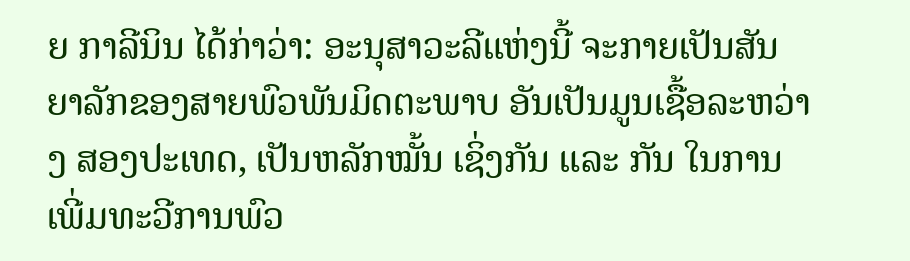ຍ ກາລີນິນ ໄດ້ກ່າວ່າ: ອະນຸສາວະລີແຫ່ງນີ້ ຈະກາຍເປັນສັນ ຍາລັກຂອງສາຍພົວພັນມິດຕະພາບ ອັນເປັນມູນເຊື້ອລະຫວ່າງ ສອງປະເທດ, ເປັນຫລັກໝັ້ນ ເຊິ່ງກັນ ແລະ ກັນ ໃນການເພີ່ມທະວີການພົວ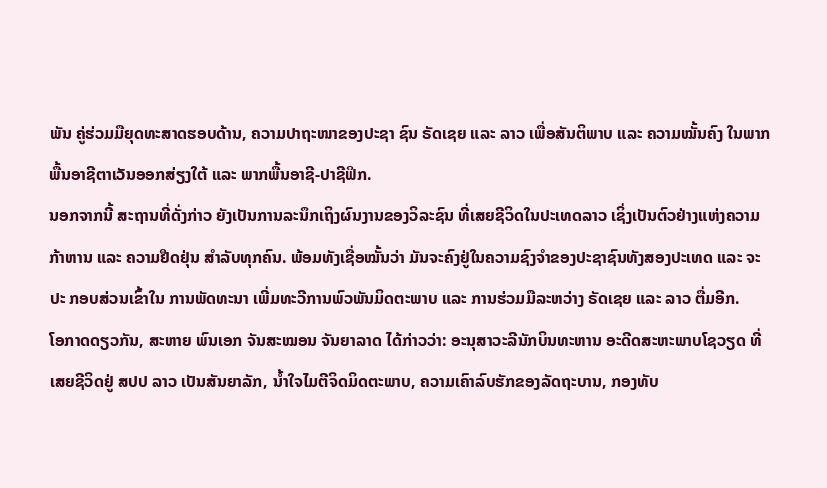ພັນ ຄູ່ຮ່ວມມືຍຸດທະສາດຮອບດ້ານ, ຄວາມປາຖະໜາຂອງປະຊາ ຊົນ ຣັດເຊຍ ແລະ ລາວ ເພື່ອສັນຕິພາບ ແລະ ຄວາມໝັ້ນຄົງ ໃນພາກພື້ນອາຊີຕາເວັນອອກສ່ຽງໃຕ້ ແລະ ພາກພື້ນອາຊີ-ປາຊີຟິກ.
ນອກຈາກນີ້ ສະຖານທີ່ດັ່ງກ່າວ ຍັງເປັນການລະນຶກເຖິງຜົນງານຂອງວິລະຊົນ ທີ່ເສຍຊີວິດໃນປະເທດລາວ ເຊິ່ງເປັນຕົວຢ່າງແຫ່ງຄວາມກ້າຫານ ແລະ ຄວາມຢືດຢຸ່ນ ສໍາລັບທຸກຄົນ. ພ້ອມທັງເຊື່ອໝັ້ນວ່າ ມັນຈະຄົງຢູ່ໃນຄວາມຊົງຈຳຂອງປະຊາຊົນທັງສອງປະເທດ ແລະ ຈະປະ ກອບສ່ວນເຂົ້າໃນ ການພັດທະນາ ເພີ່ມທະວີການພົວພັນມິດຕະພາບ ແລະ ການຮ່ວມມືລະຫວ່າງ ຣັດເຊຍ ແລະ ລາວ ຕື່ມອີກ.
ໂອກາດດຽວກັນ, ສະຫາຍ ພົນເອກ ຈັນສະໝອນ ຈັນຍາລາດ ໄດ້ກ່າວວ່າ: ອະນຸສາວະລີນັກບິນທະຫານ ອະດີດສະຫະພາບໂຊວຽດ ທີ່ເສຍຊີວິດຢູ່ ສປປ ລາວ ເປັນສັນຍາລັກ, ນໍ້າໃຈໄມຕີຈິດມິດຕະພາບ, ຄວາມເຄົາລົບຮັກຂອງລັດຖະບານ, ກອງທັບ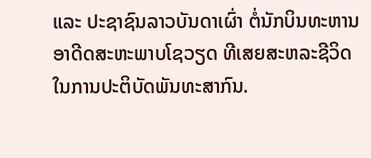ແລະ ປະຊາຊົນລາວບັນດາເຜົ່າ ຕໍ່ນັກບິນທະຫານອາດີດສະຫະພາບໂຊວຽດ ທີເສຍສະຫລະຊີວິດໃນການປະຕິບັດພັນທະສາກົນ.